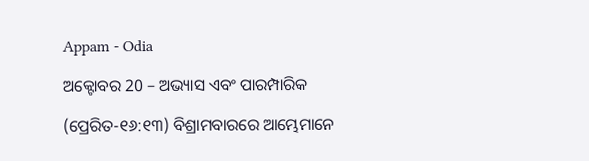Appam - Odia

ଅକ୍ଟୋବର 20 – ଅଭ୍ୟାସ ଏବଂ ପାରମ୍ପାରିକ

(ପ୍ରେରିତ-୧୬:୧୩) ବିଶ୍ରାମବାରରେ ଆମ୍ଭେମାନେ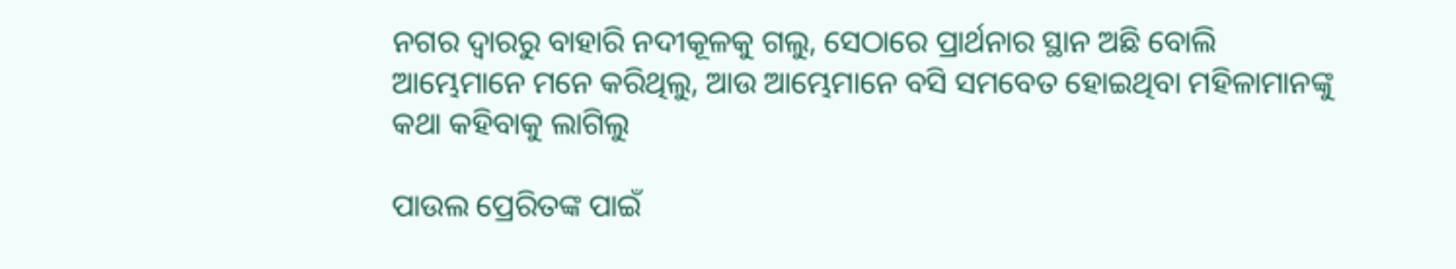ନଗର ଦ୍ୱାରରୁ ବାହାରି ନଦୀକୂଳକୁ ଗଲୁ, ସେଠାରେ ପ୍ରାର୍ଥନାର ସ୍ଥାନ ଅଛି ବୋଲି ଆମ୍ଭେମାନେ ମନେ କରିଥିଲୁ, ଆଉ ଆମ୍ଭେମାନେ ବସି ସମବେତ ହୋଇଥିବା ମହିଳାମାନଙ୍କୁ କଥା କହିବାକୁ ଲାଗିଲୁ

ପାଉଲ ପ୍ରେରିତଙ୍କ ପାଇଁ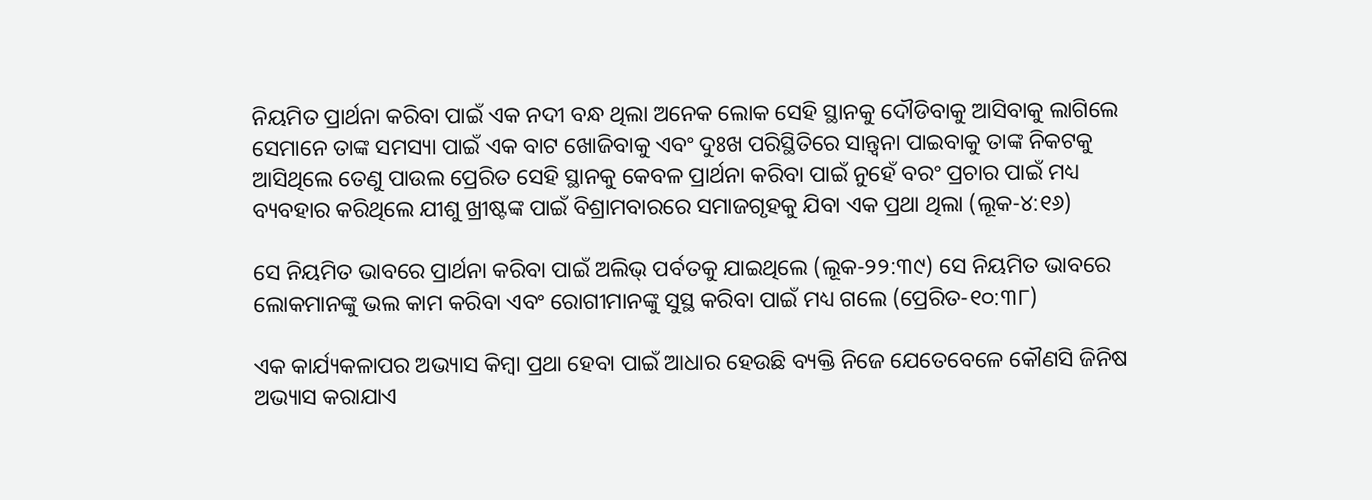ନିୟମିତ ପ୍ରାର୍ଥନା କରିବା ପାଇଁ ଏକ ନଦୀ ବନ୍ଧ ଥିଲା ଅନେକ ଲୋକ ସେହି ସ୍ଥାନକୁ ଦୌଡିବାକୁ ଆସିବାକୁ ଲାଗିଲେ ସେମାନେ ତାଙ୍କ ସମସ୍ୟା ପାଇଁ ଏକ ବାଟ ଖୋଜିବାକୁ ଏବଂ ଦୁଃଖ ପରିସ୍ଥିତିରେ ସାନ୍ତ୍ୱନା ପାଇବାକୁ ତାଙ୍କ ନିକଟକୁ ଆସିଥିଲେ ତେଣୁ ପାଉଲ ପ୍ରେରିତ ସେହି ସ୍ଥାନକୁ କେବଳ ପ୍ରାର୍ଥନା କରିବା ପାଇଁ ନୁହେଁ ବରଂ ପ୍ରଚାର ପାଇଁ ମଧ୍ୟ ବ୍ୟବହାର କରିଥିଲେ ଯୀଶୁ ଖ୍ରୀଷ୍ଟଙ୍କ ପାଇଁ ବିଶ୍ରାମବାରରେ ସମାଜଗୃହକୁ ଯିବା ଏକ ପ୍ରଥା ଥିଲା (ଲୂକ-୪:୧୬)

ସେ ନିୟମିତ ଭାବରେ ପ୍ରାର୍ଥନା କରିବା ପାଇଁ ଅଲିଭ୍ ପର୍ବତକୁ ଯାଇଥିଲେ (ଲୂକ-୨୨:୩୯) ସେ ନିୟମିତ ଭାବରେ ଲୋକମାନଙ୍କୁ ଭଲ କାମ କରିବା ଏବଂ ରୋଗୀମାନଙ୍କୁ ସୁସ୍ଥ କରିବା ପାଇଁ ମଧ୍ୟ ଗଲେ (ପ୍ରେରିତ-୧୦:୩୮)

ଏକ କାର୍ଯ୍ୟକଳାପର ଅଭ୍ୟାସ କିମ୍ବା ପ୍ରଥା ହେବା ପାଇଁ ଆଧାର ହେଉଛି ବ୍ୟକ୍ତି ନିଜେ ଯେତେବେଳେ କୌଣସି ଜିନିଷ ଅଭ୍ୟାସ କରାଯାଏ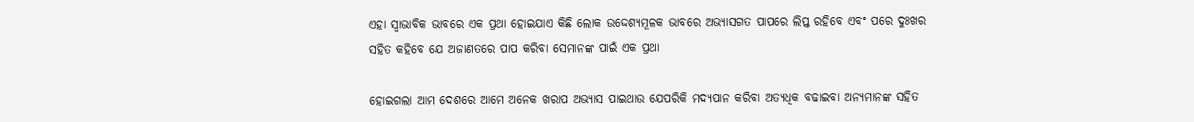ଏହା ସ୍ୱାଭାବିକ ଭାବରେ ଏକ ପ୍ରଥା ହୋଇଯାଏ କିଛି ଲୋକ ଉଦ୍ଦେଶ୍ୟମୂଳକ ଭାବରେ ଅଭ୍ୟାସଗତ ପାପରେ ଲିପ୍ତ ରହିବେ ଏବଂ ପରେ ଦୁଃଖର ସହିତ କହିବେ ଯେ ଅଜାଣତରେ ପାପ କରିବା ସେମାନଙ୍କ ପାଇଁ ଏକ ପ୍ରଥା

ହୋଇଗଲା ଆମ ଦେଶରେ ଆମେ ଅନେକ ଖରାପ ଅଭ୍ୟାସ ପାଇଥାଉ ଯେପରିକି ମଦ୍ୟପାନ କରିବା ଅତ୍ୟଧିକ ବଢାଇବା ଅନ୍ୟମାନଙ୍କ ସହିତ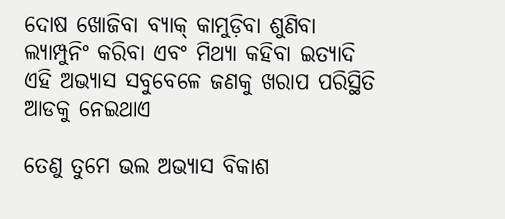ଦୋଷ ଖୋଜିବା ବ୍ୟାକ୍ କାମୁଡ଼ିବା ଶୁଣିବା ଲ୍ୟାମ୍ପୁନିଂ କରିବା ଏବଂ ମିଥ୍ୟା କହିବା ଇତ୍ୟାଦି ଏହି ଅଭ୍ୟାସ ସବୁବେଳେ ଜଣକୁ ଖରାପ ପରିସ୍ଥିତି ଆଡକୁ ନେଇଥାଏ

ତେଣୁ ତୁମେ ଭଲ ଅଭ୍ୟାସ ବିକାଶ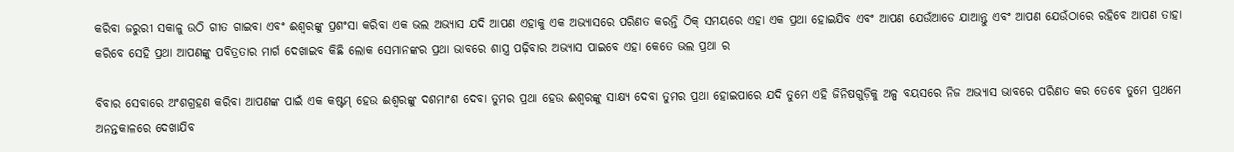କରିବା ଜରୁରୀ ସକାଳୁ ଉଠି ଗୀତ ଗାଇବା ଏବଂ ଈଶ୍ବରଙ୍କୁ ପ୍ରଶଂସା କରିବା ଏକ ଭଲ ଅଭ୍ୟାସ ଯଦି ଆପଣ ଏହାକୁ ଏକ ଅଭ୍ୟାସରେ ପରିଣତ କରନ୍ତି ଠିକ୍ ସମୟରେ ଏହା ଏକ ପ୍ରଥା ହୋଇଯିବ ଏବଂ ଆପଣ ଯେଉଁଆଡେ ଯାଆନ୍ତୁ ଏବଂ ଆପଣ ଯେଉଁଠାରେ ରହିବେ ଆପଣ ତାହା କରିବେ ସେହି ପ୍ରଥା ଆପଣଙ୍କୁ ପବିତ୍ରତାର ମାର୍ଗ ଦେଖାଇବ କିଛି ଲୋକ ସେମାନଙ୍କର ପ୍ରଥା ଭାବରେ ଶାସ୍ତ୍ର ପଢ଼ିବାର ଅଭ୍ୟାସ ପାଇବେ ଏହା କେତେ ଭଲ ପ୍ରଥା ର

ବିବାର ସେବାରେ ଅଂଶଗ୍ରହଣ କରିବା ଆପଣଙ୍କ ପାଇଁ ଏକ କଷ୍ଟମ୍ ହେଉ ଈଶ୍ବରଙ୍କୁ ଦଶମାଂଶ ଦେବା ତୁମର ପ୍ରଥା ହେଉ ଈଶ୍ବରଙ୍କୁ ସାକ୍ଷ୍ୟ ଦେବା ତୁମର ପ୍ରଥା ହୋଇପାରେ ଯଦି ତୁମେ ଏହି ଜିନିଷଗୁଡ଼ିକୁ ଅଳ୍ପ ବୟସରେ ନିଜ ଅଭ୍ୟାସ ଭାବରେ ପରିଣତ କର ତେବେ ତୁମେ ପ୍ରଥମେ ଅନନ୍ତକାଳରେ ଦେଖାଯିବ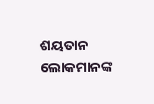ଶୟତାନ ଲୋକମାନଙ୍କ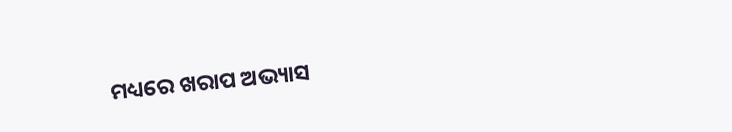ମଧ୍ୟରେ ଖରାପ ଅଭ୍ୟାସ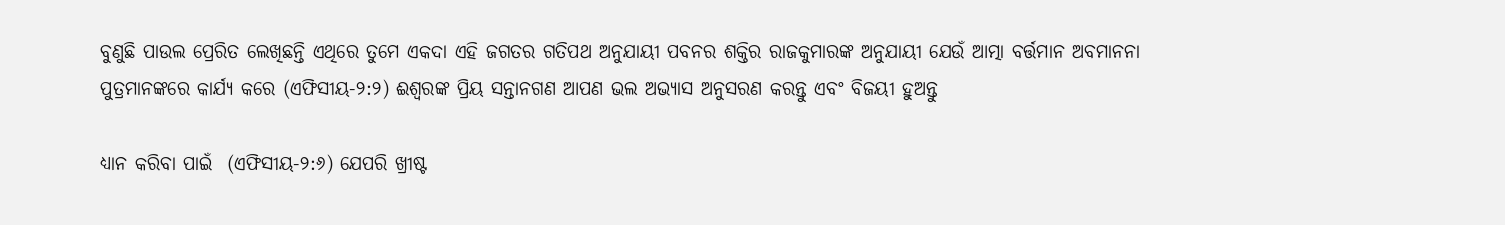ବୁଣୁଛି ପାଉଲ ପ୍ରେରିତ ଲେଖିଛନ୍ତି ଏଥିରେ ତୁମେ ଏକଦା ଏହି ଜଗତର ଗତିପଥ ଅନୁଯାୟୀ ପବନର ଶକ୍ତିର ରାଜକୁମାରଙ୍କ ଅନୁଯାୟୀ ଯେଉଁ ଆତ୍ମା ବର୍ତ୍ତମାନ ଅବମାନନା ପୁତ୍ରମାନଙ୍କରେ କାର୍ଯ୍ୟ କରେ (ଏଫିସୀୟ-୨:୨) ଈଶ୍ବରଙ୍କ ପ୍ରିୟ ସନ୍ତାନଗଣ ଆପଣ ଭଲ ଅଭ୍ୟାସ ଅନୁସରଣ କରନ୍ତୁ ଏବଂ ବିଜୟୀ ହୁଅନ୍ତୁ

ଧ୍ୟାନ କରିବା ପାଇଁ  (ଏଫିସୀୟ-୨:୬) ଯେପରି ଖ୍ରୀଷ୍ଟ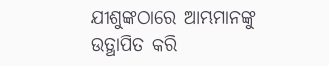ଯୀଶୁଙ୍କଠାରେ ଆମ୍ଭମାନଙ୍କୁ ଉତ୍ଥାପିତ କରି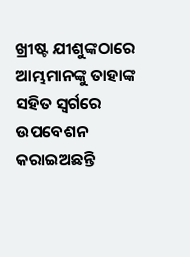ଖ୍ରୀଷ୍ଟ ଯୀଶୁଙ୍କଠାରେ ଆମ୍ଭମାନଙ୍କୁ ତାହାଙ୍କ ସହିତ ସ୍ୱର୍ଗରେ ଉପବେଶନ କରାଇଅଛନ୍ତି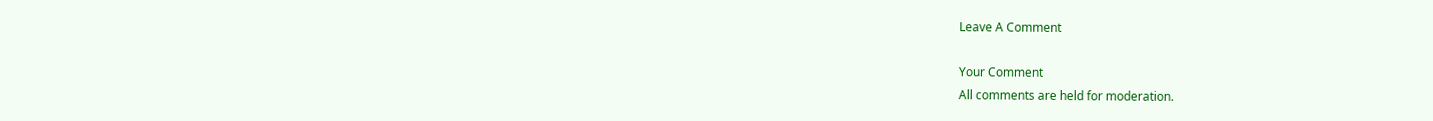Leave A Comment

Your Comment
All comments are held for moderation.